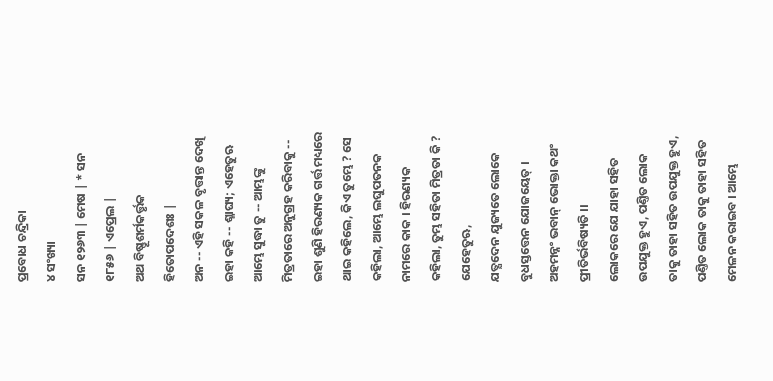ପ୍ରବୋଧ ଚନ୍ଦ୍ରିକା
୪ ସଂଖ୍ୟା
ସନ ୧୨୬୩ | ମେଷ | * ସନ ୧୮୫୬ | ଏପ୍ରେଲ |
ଅଥ ବିଷ୍ଣୂଶର୍ମକର୍ତ୍ତୃକ ହିତୋପଦେଶଃ |
ଅନ -- ଏହି ସକଳ ବୃତ୍ତାନ୍ତ ଦେଖି ଇହା କହି -- ଶ୍ଳାଘ୍ୟ; ଏହେତୁଋ ଆମ୍ଭେ ସୁଦ୍ଧା ତୁ -- ଆମ୍ଭଙ୍କୁ ମିତ୍ରତାରେ ଅନୁଗ୍ରହ କରିବାକୁ -- ଇହା ଶୁଣି ହିରଣ୍ୟକ ଗର୍ତ୍ତ ମଧ୍ୟରେ ଥାଇ କହିଲେ, କିଏ ତୁମ୍ଭେ ? ସେ କହିଲା, ଆମ୍ଭେ ଲଘୁପତନକ ନାମରେ କାକ । ହିରଣ୍ୟକ କହିଲା, ତୁମ୍ଭ ସହିତା ମିତ୍ରତା କି ? ଯେହେତୁଋ,
ଯତ୍ଯଦେନ ଯୁଜ୍ୟତେ ଲୋକେ ବୁଧସ୍ତତ୍ତେନ ଯୋଜୟେତ୍ । ଅହମନ୍ନଂ ଭବାନ୍ ଭୋକ୍ତା କଥଂ ପ୍ରୀତିର୍ଭବିଷ୍ୟତି ।।
ଲୋକରେ ଯେ ଯାହା ସହିତ ଉପଯୁକ୍ତ ହୁଏ, ପଣ୍ତିତ ଲୋକ ତାକୁ ତାହା ସହିତ ଉପଯୁକ୍ତ ହୁଏ, ପଣ୍ତିତ ଲୋକ ତାକୁ ତାହା ସହିତ ମେଳନ କରାଇବ । ଆମ୍ଭେ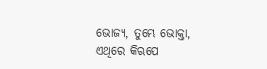ଭୋଜ୍ୟ, ତୁମ୍ଭେ ଭୋକ୍ତା, ଏଥିରେ କିଋପେ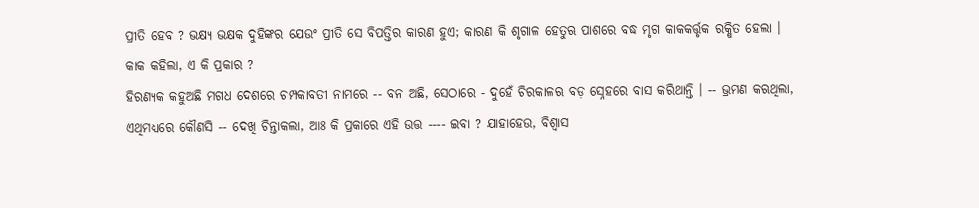ପ୍ରୀତି ହେବ ? ଭକ୍ଷ୍ୟ ଭକ୍ଷକ ଦୁହିଙ୍କର ଯେଉଂ ପ୍ରୀତି ସେ ବିପତ୍ତିର କାରଣ ହୁଏ; କାରଣ କି ଶୃଗାଳ ହେତୁଋ ପାଶରେ ବଦ୍ଧ ମୃଗ କାକକର୍ତ୍ତୃକ ରକ୍ଷିତ ହେଲା ।
କାକ କହିଲା, ଏ କି ପ୍ରକାର ?
ହିରଣ୍ୟକ କହୁଅଛି ମଗଧ ଦେଶରେ ଚମ୍ପକାବତୀ ନାମରେ -- ବନ ଅଛି, ସେଠାରେ - ଦୁହେଁ ଚିରକାଳଋ ବଡ଼ ସ୍ନେହରେ ବାସ କରିଥାନ୍ତି । -- ଭ୍ରମଣ କଋଥିଲା, ଏଥିମଧ୍ୟରେ କୌଣସି -- ଦେଖି ଚିନ୍ତାକଲା, ଆଃ କି ପ୍ରକାରେ ଏହି ଉତ୍ତ ---- ଇବା ? ଯାହାହେଉ, ବିଶ୍ୱାସ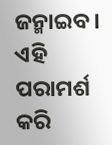ଜନ୍ମାଇବ । ଏହି ପରାମର୍ଶ କରି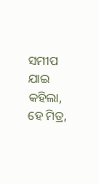ସମୀପ ଯାଇ କହିଲା, ହେ ମିତ୍ର,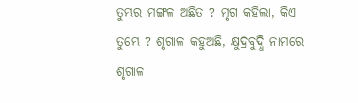ତୁମ୍ଭର ମଙ୍ଗଳ ଅଛିତ ? ମୃଗ କହିଲା, କିଏ ତୁମ୍ଭେ ? ଶୃଗାଳ କହୁଅଛି, କ୍ଷୁଦ୍ରବୁଦ୍ଧି ନାମରେ ଶୃଗାଳ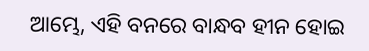ଆମ୍ଭେ, ଏହି ବନରେ ବାନ୍ଧବ ହୀନ ହୋଇ